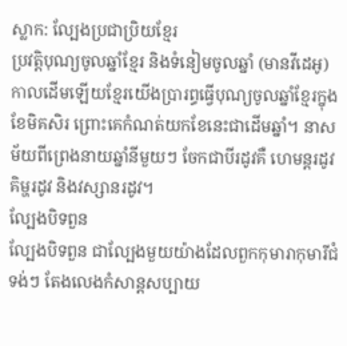ស្លាក: ល្បែងប្រជាប្រិយខ្មែរ
ប្រវត្តិបុណ្យចូលឆ្នាំខ្មែរ និងទំនៀមចូលឆ្នាំ (មានវីដេអូ)
កាលដើមឡើយខ្មែរយើងប្រារព្ធធ្វើបុណ្យចូលឆ្នាំខ្មែរក្នុងខែមិគសិរ ព្រោះគេកំណត់យកខែនេះជាដើមឆ្នាំ។ នាសម័យពីព្រេងនាយឆ្នាំនីមួយៗ ចែកជាបីរដូវគឺ ហេមន្តរដូវ គិម្ហរដូវ និងវស្សានរដូវ។
ល្បែងបិទពួន
ល្បែងបិទពួន ជាល្បែងមួយយ៉ាងដែលពួកកុមារាកុមារីជំទង់ៗ តែងលេងកំសាន្តសប្បាយ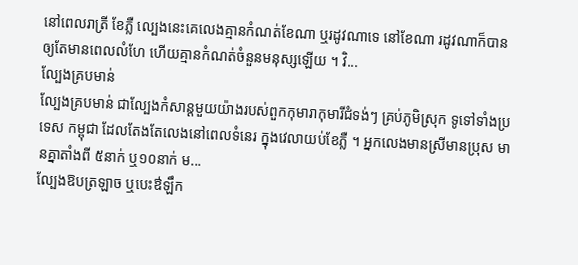នៅពេលរាត្រី ខែភ្លឺ ល្បេងនេះគេលេងគ្មានកំណត់ខែណា ឬរដូវណាទេ នៅខែណា រដូវណាក៏បាន ឲ្យតែមានពេលលំហែ ហើយគ្មានកំណត់ចំនួនមនុស្សឡើយ ។ វិ...
ល្បែងគ្របមាន់
ល្បែងគ្របមាន់ ជាល្បែងកំសាន្តមួយយ៉ាងរបស់ពួកកុមារាកុមារីជំទង់ៗ គ្រប់ភូមិស្រុក ទូទៅទាំងប្រទេស កម្ពុជា ដែលតែងតែលេងនៅពេលទំនេរ ក្នុងវេលាយប់ខែភ្លឺ ។ អ្នកលេងមានស្រីមានប្រុស មានគ្នាតាំងពី ៥នាក់ ឬ១០នាក់ ម...
ល្បែងឱបត្រឡាច ឬបេះឳឡឹក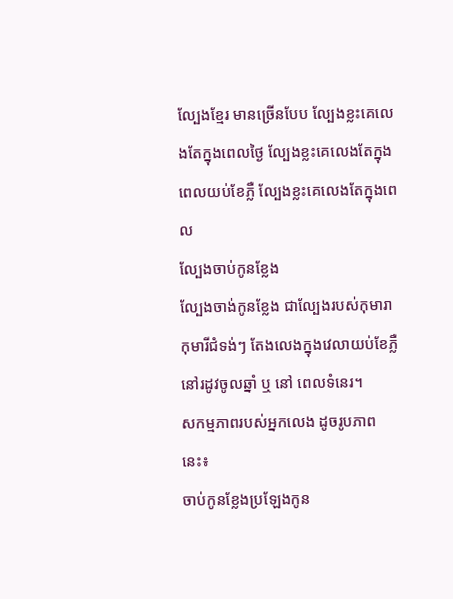ល្បែងខ្មែរ មានច្រើនបែប ល្បែងខ្លះគេលេងតែក្នុងពេលថ្ងៃ ល្បែងខ្លះគេលេងតែក្នុងពេលយប់ខែភ្លឺ ល្បែងខ្លះគេលេងតែក្នុងពេល
ល្បែងចាប់កូនខ្លែង
ល្បែងចាង់កូនខ្លែង ជាល្បែងរបស់កុមារាកុមារីជំទង់ៗ តែងលេងក្នុងវេលាយប់ខែភ្លឺ នៅរដូវចូលឆ្នាំ ឬ នៅ ពេលទំនេរ។
សកម្មភាពរបស់អ្នកលេង ដូចរូបភាពនេះ៖
ចាប់កូនខ្លែងប្រឡែងកូន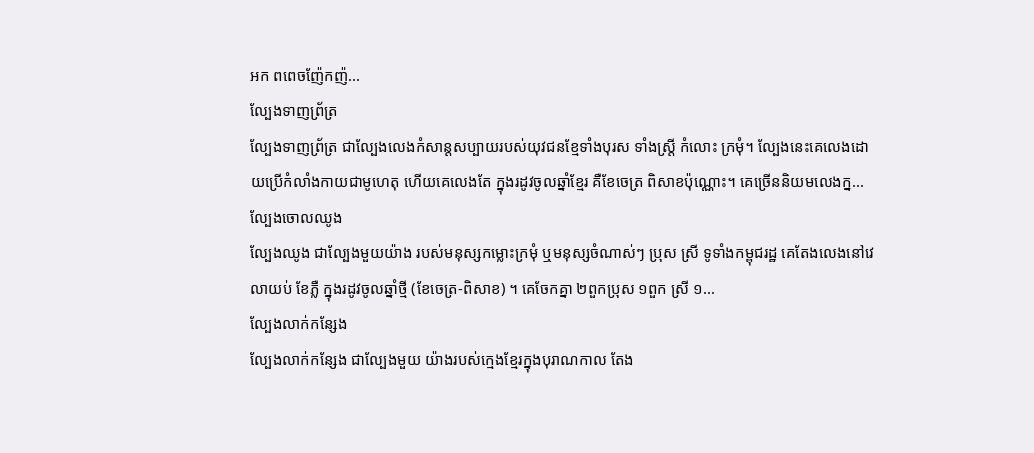អក ពពេចញ៉ែកញ៉...
ល្បែងទាញព្រ័ត្រ
ល្បែងទាញព្រ័ត្រ ជាល្បែងលេងកំសាន្ដសប្បាយរបស់យុវជនខ្មែទាំងបុរស ទាំងស្រ្ដី កំលោះ ក្រមុំ។ ល្បែងនេះគេលេងដោយប្រើកំលាំងកាយជាមូហេតុ ហើយគេលេងតែ ក្នុងរដូវចូលឆ្នាំខ្មែរ គឺខែចេត្រ ពិសាខប៉ុណ្ណោះ។ គេច្រើននិយមលេងក្ន...
ល្បែងចោលឈូង
ល្បែងឈូង ជាល្បែងមួយយ៉ាង របស់មនុស្សកម្លោះក្រមុំ ឬមនុស្សចំណាស់ៗ ប្រុស ស្រី ទូទាំងកម្ពុជរដ្ឋ គេតែងលេងនៅវេលាយប់ ខែភ្លឺ ក្នុងរដូវចូលឆ្នាំថ្មី (ខែចេត្រ-ពិសាខ) ។ គេចែកគ្នា ២ពួកប្រុស ១ពួក ស្រី ១...
ល្បែងលាក់កន្សែង
ល្បែងលាក់កន្សែង ជាល្បែងមួយ យ៉ាងរបស់ក្មេងខ្មែរក្នុងបុរាណកាល តែង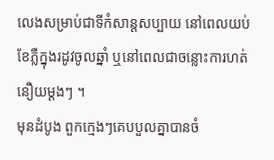លេងសម្រាប់ជាទីកំសាន្តសប្បាយ នៅពេលយប់ខែភ្លឺក្នុងរដូវចូលឆ្នាំ ឬនៅពេលជាចន្លោះការហត់នឿយម្តងៗ ។
មុនដំបូង ពួកក្មេងៗគេបបួលគ្នាបានចំ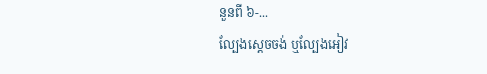នួនពី ៦-...
ល្បែងស្តេចចង់ ឬល្បែងអៀវ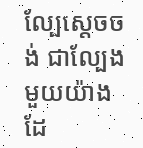ល្បែស្តេចចង់ ជាល្បែងមួយយ៉ាងដែ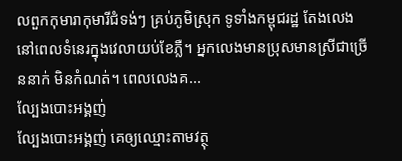លពួកកុមារាកុមារីជំទង់ៗ គ្រប់ភូមិស្រុក ទូទាំងកម្ពុជរដ្ឋ តែងលេង នៅពេលទំនេរក្នុងវេលាយប់ខែភ្លឺ។ អ្នកលេងមានប្រុសមានស្រីជាច្រើននាក់ មិនកំណត់។ ពេលលេងគ...
ល្បែងបោះអង្គញ់
ល្បែងបោះអង្គញ់ គេឲ្យឈ្មោះតាមវត្ថុ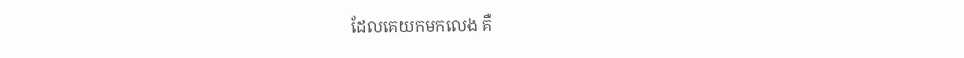ដែលគេយកមកលេង គឺ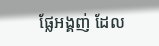ផ្លែអង្គញ់ ដែល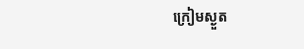ក្រៀមស្ងួត